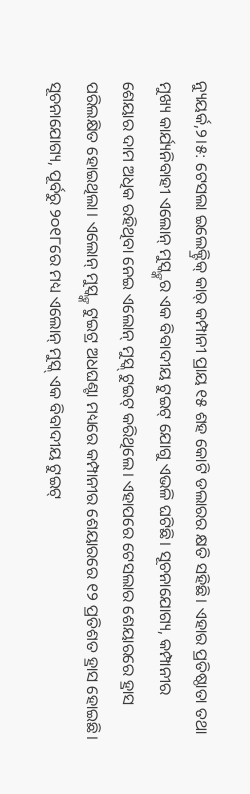ନ୍ୟୁୟର୍କ,୨।୫: ଟେସଲା ଇଲେକ୍ଟ୍ରିକ୍ କାର୍ କମ୍ପାନୀ ପ୍ରାୟ ୧୫ ଶହ କୋଟି ଡଲାରର କ୍ଷତି ସହିଛି। ଏହାର ପ୍ରତିଷ୍ଠାତା ତଥା ମୁଖ୍ୟ କାର୍ଯ୍ୟନିବାହୀ ଏଲୋନ୍ ମୁସ୍କ୍ଙ୍କର ଏକ ବିବାଦୀୟ ଟୁଇଟ୍ ଯୋଗୁ ଏଭଳି ଘଟିଛି। ସୂଚନାଯୋଗ୍ୟ, କମ୍ପାନୀର ଶେୟାର ଦାମ ଅଧିକ ରହିଥିବା ନେଇ ଏଲୋନ୍ ମୁସ୍କ୍ ଟୁଇଟ୍ କରିଥିଲେ। ଏହାପରେ ଟେସଲାର ଶେୟାରରେ ହ୍ରାସ ପରିଲକ୍ଷିତ ହୋଇଥିଲା। ଏଲୋନ୍ ମୁସ୍କ୍ଙ୍କ ଟୁଇଟ୍ର ଅଧଘଣ୍ଟା ମଧ୍ୟରେ କମ୍ପାନୀର ଶେୟାରରେ ୧୨ ପ୍ରତିଶତ ହ୍ରାସ ହୋଇଛି। ସୂଚନାଯୋଗ୍ୟ, ପୂର୍ବରୁ ୨୦୧୮ରେ ମଧ୍ୟ ଏଲୋନ୍ ମୁସ୍କ୍ ଏକ ବିବାଦୀୟ ଟୁଇଟ୍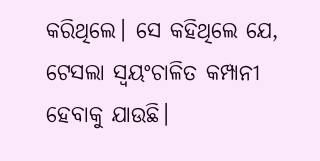କରିଥିଲେ। ସେ କହିଥିଲେ ଯେ, ଟେସଲା ସ୍ବୟଂଚାଳିତ କମ୍ପାନୀ ହେବାକୁ ଯାଉଛି।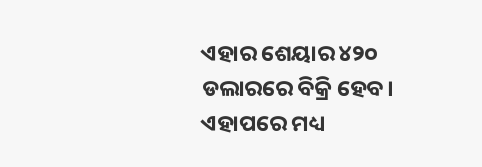ଏହାର ଶେୟାର ୪୨୦ ଡଲାରରେ ବିକ୍ରି ହେବ। ଏହାପରେ ମଧ୍ୟ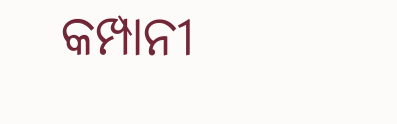କମ୍ପାନୀ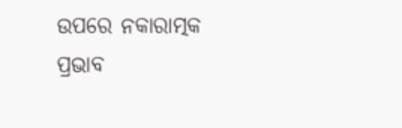ଉପରେ ନକାରାତ୍ମକ ପ୍ରଭାବ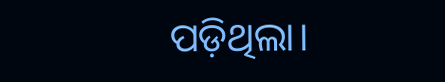ପଡ଼ିଥିଲା।